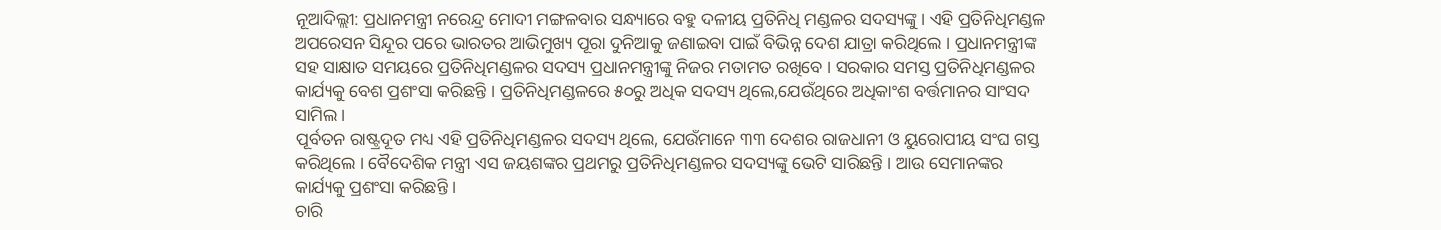ନୂଆଦିଲ୍ଲୀ: ପ୍ରଧାନମନ୍ତ୍ରୀ ନରେନ୍ଦ୍ର ମୋଦୀ ମଙ୍ଗଳବାର ସନ୍ଧ୍ୟାରେ ବହୁ ଦଳୀୟ ପ୍ରତିନିଧି ମଣ୍ଡଳର ସଦସ୍ୟଙ୍କୁ । ଏହି ପ୍ରତିନିଧିମଣ୍ଡଳ ଅପରେସନ ସିନ୍ଦୂର ପରେ ଭାରତର ଆଭିମୁଖ୍ୟ ପୂରା ଦୁନିଆକୁ ଜଣାଇବା ପାଇଁ ବିଭିନ୍ନ ଦେଶ ଯାତ୍ରା କରିଥିଲେ । ପ୍ରଧାନମନ୍ତ୍ରୀଙ୍କ ସହ ସାକ୍ଷାତ ସମୟରେ ପ୍ରତିନିଧିମଣ୍ଡଳର ସଦସ୍ୟ ପ୍ରଧାନମନ୍ତ୍ରୀଙ୍କୁ ନିଜର ମତାମତ ରଖିବେ । ସରକାର ସମସ୍ତ ପ୍ରତିନିଧିମଣ୍ଡଳର କାର୍ଯ୍ୟକୁ ବେଶ ପ୍ରଶଂସା କରିଛନ୍ତି । ପ୍ରତିନିଧିମଣ୍ଡଳରେ ୫୦ରୁ ଅଧିକ ସଦସ୍ୟ ଥିଲେ,ଯେଉଁଥିରେ ଅଧିକାଂଶ ବର୍ତ୍ତମାନର ସାଂସଦ ସାମିଲ ।
ପୂର୍ବତନ ରାଷ୍ଟ୍ରଦୂତ ମଧ୍ୟ ଏହି ପ୍ରତିନିଧିମଣ୍ଡଳର ସଦସ୍ୟ ଥିଲେ, ଯେଉଁମାନେ ୩୩ ଦେଶର ରାଜଧାନୀ ଓ ୟୁରୋପୀୟ ସଂଘ ଗସ୍ତ କରିଥିଲେ । ବୈଦେଶିକ ମନ୍ତ୍ରୀ ଏସ ଜୟଶଙ୍କର ପ୍ରଥମରୁ ପ୍ରତିନିଧିମଣ୍ଡଳର ସଦସ୍ୟଙ୍କୁ ଭେଟି ସାରିଛନ୍ତି । ଆଉ ସେମାନଙ୍କର କାର୍ଯ୍ୟକୁ ପ୍ରଶଂସା କରିଛନ୍ତି ।
ଚାରି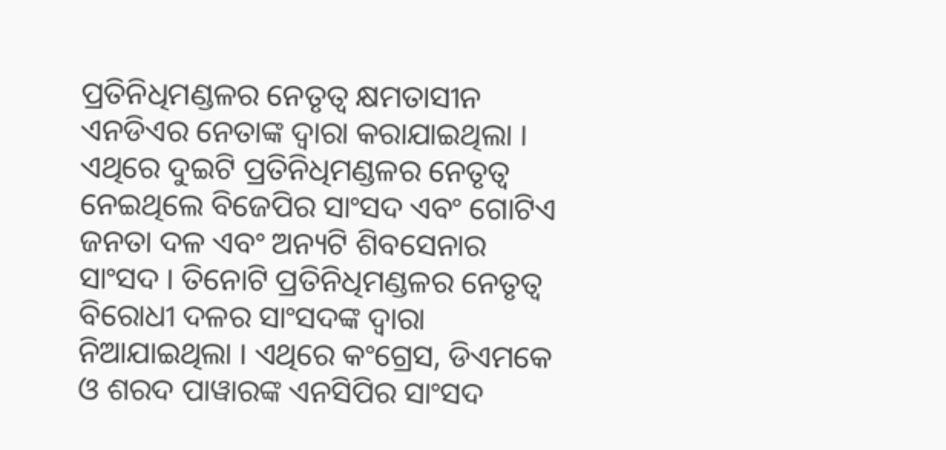ପ୍ରତିନିଧିମଣ୍ଡଳର ନେତୃତ୍ୱ କ୍ଷମତାସୀନ ଏନଡିଏର ନେତାଙ୍କ ଦ୍ୱାରା କରାଯାଇଥିଲା । ଏଥିରେ ଦୁଇଟି ପ୍ରତିନିଧିମଣ୍ଡଳର ନେତୃତ୍ୱ ନେଇଥିଲେ ବିଜେପିର ସାଂସଦ ଏବଂ ଗୋଟିଏ ଜନତା ଦଳ ଏବଂ ଅନ୍ୟଟି ଶିବସେନାର ସାଂସଦ । ତିନୋଟି ପ୍ରତିନିଧିମଣ୍ଡଳର ନେତୃତ୍ୱ ବିରୋଧୀ ଦଳର ସାଂସଦଙ୍କ ଦ୍ୱାରା ନିଆଯାଇଥିଲା । ଏଥିରେ କଂଗ୍ରେସ, ଡିଏମକେ ଓ ଶରଦ ପାୱାରଙ୍କ ଏନସିପିର ସାଂସଦ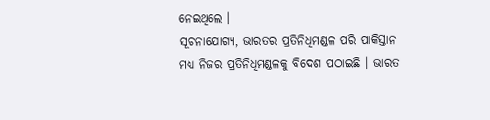ନେଇଥିଲେ ।
ସୂଚନାଯୋଗ୍ୟ, ଭାରତର ପ୍ରତିନିଧିମଣ୍ଡଳ ପରି ପାକିସ୍ତାନ ମଧ୍ୟ ନିଜର ପ୍ରତିନିଧିମଣ୍ଡଳକୁ ବିଦେଶ ପଠାଇଛି । ଭାରତ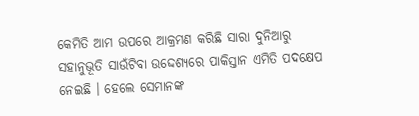କେମିତି ଆମ ଉପରେ ଆକ୍ରମଣ କରିଛି ସାରା ଦୁନିଆରୁ ସହାନୁଭୂତି ସାଉଁଟିବା ଉଦ୍ଦେଶ୍ୟରେ ପାକିସ୍ତାନ ଏମିତି ପଦକ୍ଷେପ ନେଇଛି । ହେଲେ ସେମାନଙ୍କ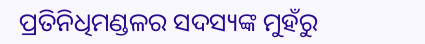ପ୍ରତିନିଧିମଣ୍ଡଳର ସଦସ୍ୟଙ୍କ ମୁହଁରୁ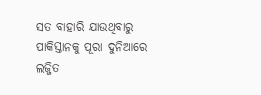ସତ ବାହାରି ଯାଉଥିବାରୁ ପାକିସ୍ତାନକୁ ପୂରା ଦୁନିଆରେ ଲଜ୍ଜିତ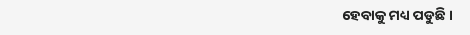ହେବାକୁ ମଧ୍ୟ ପଡୁଛି ।